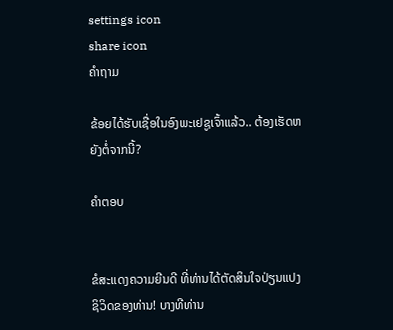settings icon
share icon
ຄຳຖາມ

ຂ້ອຍໄດ້ຮັບເຊື່ອໃນອົງພະເຢຊູເຈົ້າແລ້ວ.. ຕ້ອງເຮັດຫຍັງຕໍ່ຈາກນີ້?

ຄຳຕອບ


ຂໍສະແດງຄວາມຍີນດີ ທີ່ທ່ານໄດ້ຕັດສິນໃຈປ່ຽນແປງຊິວິດຂອງທ່ານ! ບາງທີທ່ານ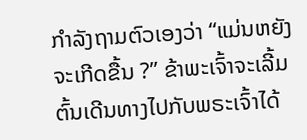ກຳລັງຖາມຕົວເອງວ່າ “ແມ່ນຫຍັງຈະເກີດຂື້ນ ?” ຂ້າພະເຈົ້າຈະເລີ້ມຕົ້ນເດີນທາງໄປກັບພຣະເຈົ້າໄດ້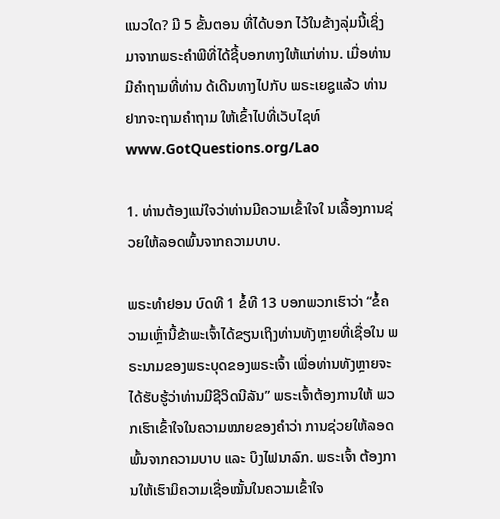ແນວໃດ? ມີ 5 ຂັ້ນຕອນ ທີ່ໄດ້ບອກ ໄວ້ໃນຂ້າງລຸ່ມນີ້ເຊິ່ງມາຈາກພຣະຄຳພີທີ່ໄດ້ຊີ້ບອກທາງໃຫ້ແກ່ທ່ານ. ເມື່ອທ່ານມີຄຳຖາມທີ່ທ່ານ ດ້ເດີນທາງໄປກັບ ພຣະເຍຊູແລ້ວ ທ່ານຢາກຈະຖາມຄຳຖາມ ໃຫ້ເຂົ້າໄປທີ່ເວັບໄຊທ໌ www.GotQuestions.org/Lao

1. ທ່ານຕ້ອງແນ່ໃຈວ່າທ່ານມີຄວາມເຂົ້າໃຈໃ ນເລື້ອງການຊ່ວຍໃຫ້ລອດພົ້ນຈາກຄວາມບາບ.

ພຣະທຳຢອນ ບົດທີ 1 ຂໍ້ທີ 13 ບອກພວກເຮົາວ່າ “ຂໍ້ຄວາມເຫຼົ່ານີ້ຂ້າພະເຈົ້າໄດ້ຂຽນເຖິງທ່ານທັງຫຼາຍທີ່ເຊື່ອໃນ ພຣະນາມຂອງພຣະບຸດຂອງພຣະເຈົ້າ ເພື່ອທ່ານທັງຫຼາຍຈະໄດ້ຮັບຮູ້ວ່າທ່ານມີຊີວິດນີລັນ” ພຣະເຈົ້າຕ້ອງການໃຫ້ ພວກເຮົາເຂົ້າໃຈໃນຄວາມໝາຍຂອງຄຳວ່າ ການຊ່ວຍໃຫ້ລອດພົ້ນຈາກຄວາມບາບ ແລະ ບຶງໄຟນາລົກ. ພຣະເຈົ້າ ຕ້ອງການໃຫ້ເຮົາມິຄວາມເຊື່ອໝັ້ນໃນຄວາມເຂົ້າໃຈ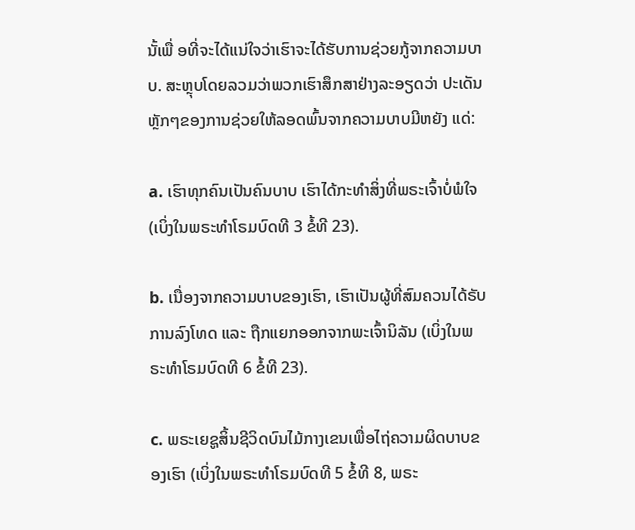ນັ້ເພື່ ອທີ່ຈະໄດ້ແນ່ໃຈວ່າເຮົາຈະໄດ້ຮັບການຊ່ວຍກູ້ຈາກຄວາມບາບ. ສະຫຼຸບໂດຍລວມວ່າພວກເຮົາສຶກສາຢ່າງລະອຽດວ່າ ປະເດັນຫຼັກໆຂອງການຊ່ວຍໃຫ້ລອດພົ້ນຈາກຄວາມບາບມີຫຍັງ ແດ່:

a. ເຮົາທຸກຄົນເປັນຄົນບາບ ເຮົາໄດ້ກະທຳສິ່ງທີ່ພຣະເຈົ້າບໍ່ພໍໃຈ (ເບິ່ງໃນພຣະທຳໂຣມບົດທີ 3 ຂໍ້ທີ 23).

b. ເນື່ອງຈາກຄວາມບາບຂອງເຮົາ, ເຮົາເປັນຜູ້ທີ່ສົມຄວນໄດ້ຣັບການລົງໂທດ ແລະ ຖືກແຍກອອກຈາກພະເຈົ້ານິລັນ (ເບິ່ງໃນພຣະທຳໂຣມບົດທີ 6 ຂໍ້ທີ 23).

c. ພຣະເຍຊູສິ້ນຊີວິດບົນໄມ້ກາງເຂນເພື່ອໄຖ່ຄວາມຜິດບາບຂອງເຮົາ (ເບິ່ງໃນພຣະທຳໂຣມບົດທີ 5 ຂໍ້ທີ 8, ພຣະ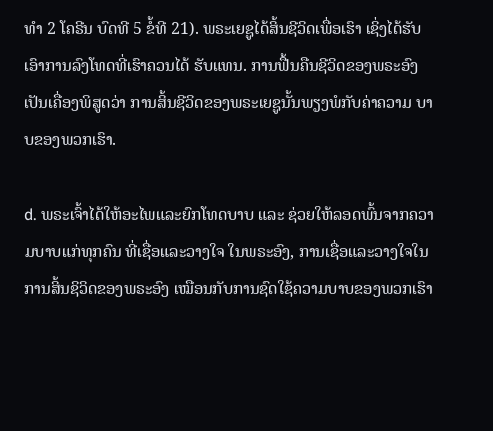ທຳ 2 ໂຄຣີນ ບົດທີ 5 ຂໍ້ທີ 21). ພຣະເຍຊູໄດ້ສິ້ນຊີວິດເພື່ອເຮົາ ເຊິ່ງໄດ້ຮັບເອົາການລົງໂທດທີ່ເຮົາຄວນໄດ້ ຮັບແທນ. ການຟື້ນຄືນຊີວິດຂອງພຣະອົງເປັນເຄື່ອງພິສູດວ່າ ການສິ້ນຊີວິດຂອງພຣະເຍຊູນັ້ນພຽງພໍກັບຄ່າຄວາມ ບາບຂອງພວກເຮົາ.

d. ພຣະເຈົ້າໄດ້ໃຫ້ອະໄພແລະຍົກໂທດບາບ ແລະ ຊ່ວຍໃຫ້ລອດພົ້ນຈາກຄວາມບາບແກ່ທຸກຄົນ ທີ່ເຊື່ອແລະວາງໃຈ ໃນພຣະອົງ, ການເຊື່ອແລະວາງໃຈໃນການສິ້ນຊິວິດຂອງພຣະອົງ ເໝືອນກັບການຊົດໃຊ້ຄວາມບາບຂອງພວກເຮົາ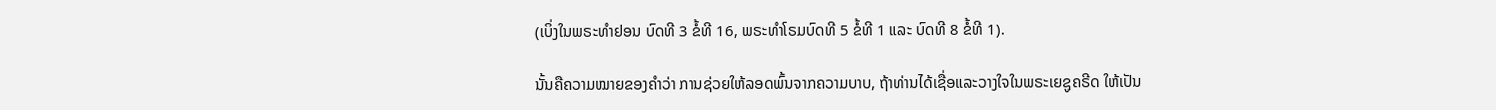(ເບິ່ງໃນພຣະທຳຢອນ ບົດທີ 3 ຂໍ້ທີ 16, ພຣະທຳໂຣມບົດທີ 5 ຂໍ້ທີ 1 ແລະ ບົດທີ 8 ຂໍ້ທີ 1).

ນັ້ນຄືຄວາມໝາຍຂອງຄຳວ່າ ການຊ່ວຍໃຫ້ລອດພົ້ນຈາກຄວາມບາບ, ຖ້າທ່ານໄດ້ເຊື່ອແລະວາງໃຈໃນພຣະເຍຊູຄຣີດ ໃຫ້ເປັນ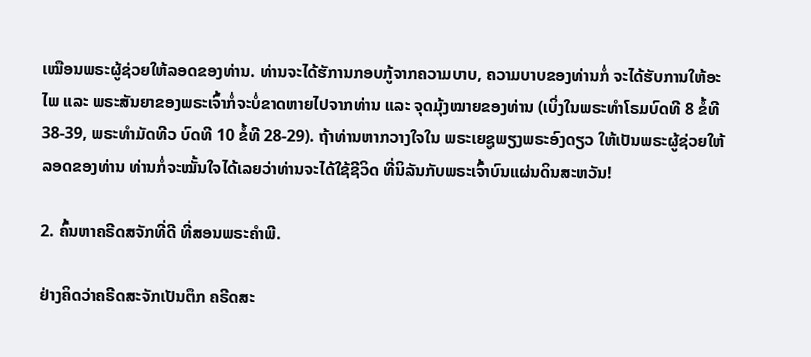ເໝືອນພຣະຜູ້ຊ່ວຍໃຫ້ລອດຂອງທ່ານ. ທ່ານຈະໄດ້ຮັການກອບກູ້ຈາກຄວາມບາບ, ຄວາມບາບຂອງທ່ານກໍ່ ຈະໄດ້ຮັບການໃຫ້ອະໄພ ແລະ ພຣະສັນຍາຂອງພຣະເຈົ້າກໍ່ຈະບໍ່ຂາດຫາຍໄປຈາກທ່ານ ແລະ ຈຸດມຸ້ງໝາຍຂອງທ່ານ (ເບິ່ງໃນພຣະທຳໂຣມບົດທີ 8 ຂໍ້ທີ 38-39, ພຣະທຳມັດທີວ ບົດທີ 10 ຂໍ້ທີ 28-29). ຖ້າທ່ານຫາກວາງໃຈໃນ ພຣະເຍຊູພຽງພຣະອົງດຽວ ໃຫ້ເປັນພຣະຜູ້ຊ່ວຍໃຫ້ລອດຂອງທ່ານ ທ່ານກໍ່ຈະໝັ້ນໃຈໄດ້ເລຍວ່າທ່ານຈະໄດ້ໃຊ້ຊີວິດ ທີ່ນິລັນກັບພຣະເຈົ້າບົນແຜ່ນດິນສະຫວັນ!

2. ຄົ້ນຫາຄຣີດສຈັກທີ່ດີ ທີ່ສອນພຣະຄຳພີ.

ຢ່າງຄິດວ່າຄຣີດສະຈັກເປັນຕຶກ ຄຣີດສະ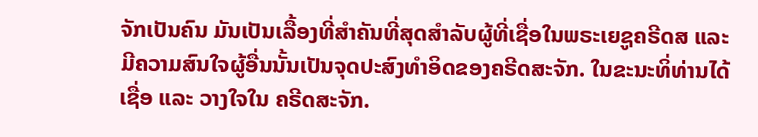ຈັກເປັນຄົນ ມັນເປັນເລື້ອງທີ່ສຳຄັນທີ່ສຸດສຳລັບຜູ້ທີ່ເຊື່ອໃນພຣະເຍຊູຄຣີດສ ແລະ ມີຄວາມສົນໃຈຜູ້ອື່ນນັ້ນເປັນຈຸດປະສົງທຳອິດຂອງຄຣີດສະຈັກ. ໃນຂະນະທິ່ທ່ານໄດ້ເຊື່ອ ແລະ ວາງໃຈໃນ ຄຣີດສະຈັກ.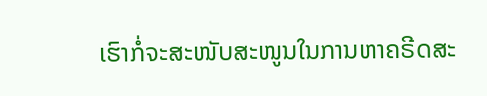ເຮົາກໍ່ຈະສະໜັບສະໜູນໃນການຫາຄຣີດສະ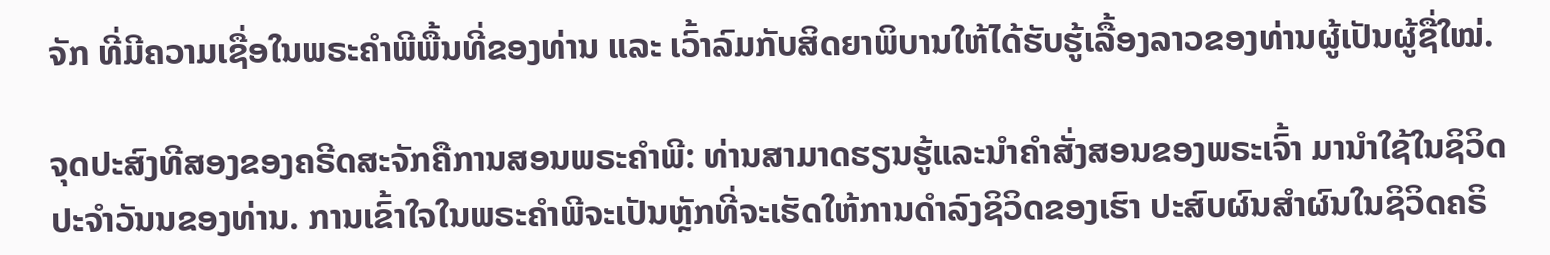ຈັກ ທີ່ມີຄວາມເຊື່ອໃນພຣະຄຳພີພື້ນທີ່ຂອງທ່ານ ແລະ ເວົ້າລົມກັບສິດຍາພິບານໃຫ້ໄດ້ຮັບຮູ້ເລື້ອງລາວຂອງທ່ານຜູ້ເປັນຜູ້ຊື່ໃໝ່.

ຈຸດປະສົງທີສອງຂອງຄຣີດສະຈັກຄືການສອນພຣະຄຳພີ: ທ່ານສາມາດຮຽນຮູ້ແລະນຳຄຳສັ່ງສອນຂອງພຣະເຈົ້າ ມານຳໃຊ້ໃນຊິວິດປະຈຳວັນນຂອງທ່ານ. ການເຂົ້າໃຈໃນພຣະຄຳພີຈະເປັນຫຼັກທີ່ຈະເຮັດໃຫ້ການດຳລົງຊິວິດຂອງເຮົາ ປະສົບຜົນສຳຜົນໃນຊິວິດຄຣິ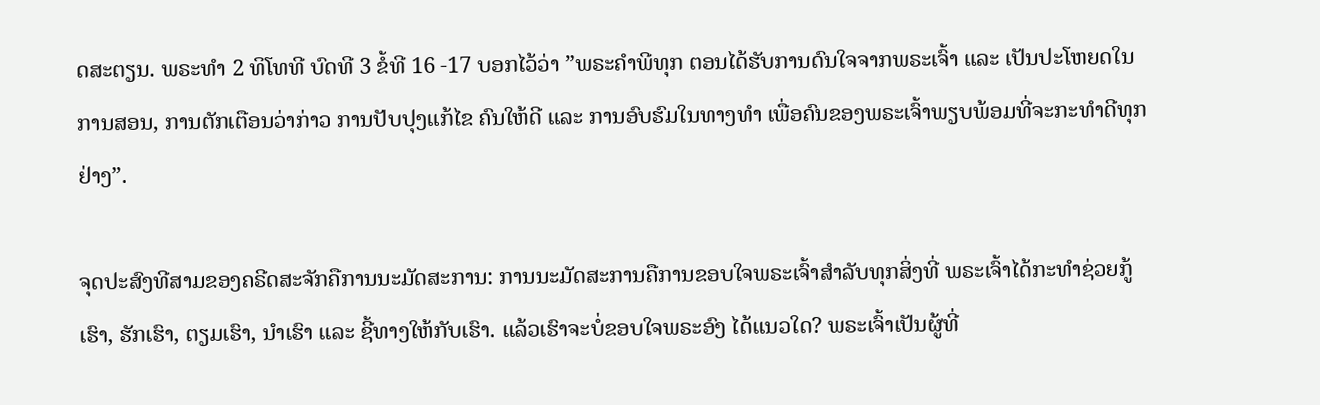ດສະຕຽນ. ພຣະທຳ 2 ທິໂທທີ ບົດທີ 3 ຂໍ້ທີ 16 -17 ບອກໄວ້ວ່າ ”ພຣະຄຳພີທຸກ ຕອນໄດ້ຮັບການດົນໃຈຈາກພຣະເຈົ້າ ແລະ ເປັນປະໂຫຍດໃນການສອນ, ການຕັກເຕືອນວ່າກ່າວ ການປັບປຸງແກ້ໄຂ ຄົນໃຫ້ດີ ແລະ ການອົບຮົມໃນທາງທຳ ເພື່ອຄົນຂອງພຣະເຈົ້າພຽບພ້ອມທີ່ຈະກະທຳດີທຸກຢ່າງ”.

ຈຸດປະສົງທີສາມຂອງຄຣີດສະຈັກຄືການນະມັດສະການ: ການນະມັດສະການຄືການຂອບໃຈພຣະເຈົ້າສຳລັບທຸກສິ່ງທີ່ ພຣະເຈົ້າໄດ້ກະທຳຊ່ວຍກູ້ເຮົາ, ຮັກເຮົາ, ຕຽມເຮົາ, ນຳເຮົາ ແລະ ຊີ້ທາງໃຫ້ກັບເຮົາ. ແລ້ວເຮົາຈະບໍ່ຂອບໃຈພຣະອົງ ໄດ້ແນວໃດ? ພຣະເຈົ້າເປັນຜູ້ທີ່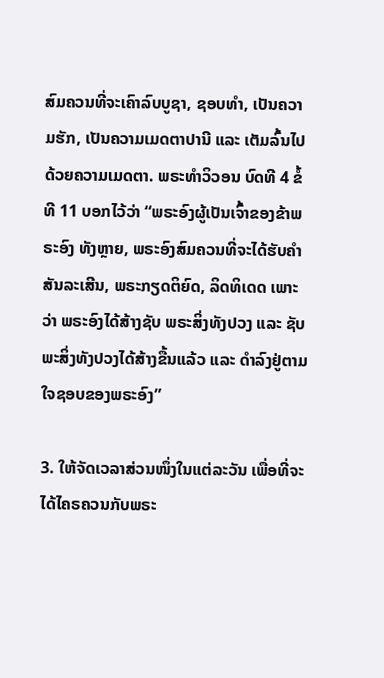ສົມຄວນທີ່ຈະເຄົາລົບບູຊາ, ຊອບທຳ, ເປັນຄວາມຮັກ, ເປັນຄວາມເມດຕາປານີ ແລະ ເຕັມລົ້ນໄປດ້ວຍຄວາມເມດຕາ. ພຣະທຳວິວອນ ບົດທີ 4 ຂໍ້ທີ 11 ບອກໄວ້ວ່າ “ພຣະອົງຜູ້ເປັນເຈົ້າຂອງຂ້າພຣະອົງ ທັງຫຼາຍ, ພຣະອົງສົມຄວນທີ່ຈະໄດ້ຮັບຄຳສັນລະເສີນ, ພຣະກຽດຕິຍົດ, ລິດທິເດດ ເພາະວ່າ ພຣະອົງໄດ້ສ້າງຊັບ ພຣະສິ່ງທັງປວງ ແລະ ຊັບພະສິ່ງທັງປວງໄດ້ສ້າງຂື້ນແລ້ວ ແລະ ດຳລົງຢູ່ຕາມໃຈຊອບຂອງພຣະອົງ”

3. ໃຫ້ຈັດເວລາສ່ວນໜຶ່ງໃນແຕ່ລະວັນ ເພື່ອທີ່ຈະໄດ້ໄຄຣຄວນກັບພຣະ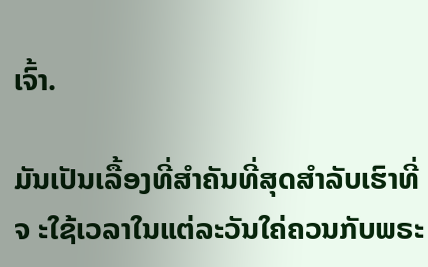ເຈົ້າ.

ມັນເປັນເລື້ອງທີ່ສຳຄັນທີ່ສຸດສຳລັບເຮົາທີ່ຈ ະໃຊ້ເວລາໃນແຕ່ລະວັນໃຄ່ຄວນກັບພຣະ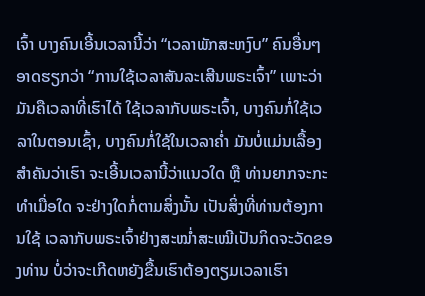ເຈົ້າ ບາງຄົນເອີ້ນເວລານີ້ວ່າ “ເວລາພັກສະຫງົບ” ຄົນອື່ນໆອາດຮຽກວ່າ “ການໃຊ້ເວລາສັນລະເສີນພຣະເຈົ້າ” ເພາະວ່າມັນຄືເວລາທີ່ເຮົາໄດ້ ໃຊ້ເວລາກັບພຣະເຈົ້າ, ບາງຄົນກໍ່ໃຊ້ເວລາໃນຕອນເຊົ້າ, ບາງຄົນກໍ່ໃຊ້ໃນເວລາຄໍ່າ ມັນບໍ່ແມ່ນເລື້ອງສຳຄັນວ່າເຮົາ ຈະເອີ້ນເວລານີ້ວ່າແນວໃດ ຫຼື ທ່ານຍາກຈະກະທຳເມື່ອໃດ ຈະຢ່າງໃດກໍ່ຕາມສິ່ງນັ້ນ ເປັນສິ່ງທີ່ທ່ານຕ້ອງການໃຊ້ ເວລາກັບພຣະເຈົ້າຢ່າງສະໝໍ່າສະເໝີເປັນກິດຈະວັດຂອງທ່ານ ບໍ່ວ່າຈະເກີດຫຍັງຂື້ນເຮົາຕ້ອງຕຽມເວລາເຮົາ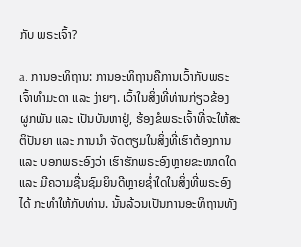ກັບ ພຣະເຈົ້າ?

a. ການອະທິຖານ: ການອະທິຖານຄືການເວົ້າກັບພຣະເຈົ້າທຳມະດາ ແລະ ງ່າຍໆ. ເວົ້າໃນສິ່ງທີ່ທ່ານກ່ຽວຂ້ອງ ຜູກພັນ ແລະ ເປັນບັນຫາຢູ່, ຮ້ອງຂໍພຣະເຈົ້າທີ່ຈະໃຫ້ສະຕິປັນຍາ ແລະ ການນຳ ຈັດຕຽມໃນສິ່ງທີ່ເຮົາຕ້ອງການ ແລະ ບອກພຣະອົງວ່າ ເຮົາຮັກພຣະອົງຫຼາຍຂະໜາດໃດ ແລະ ມີຄວາມຊື່ນຊົມຍິນດີຫຼາຍຊໍ່າໃດໃນສິ່ງທີ່ພຣະອົງໄດ້ ກະທຳໃຫ້ກັບທ່ານ. ນັ້ນລ້ວນເປັນການອະທິຖານທັງ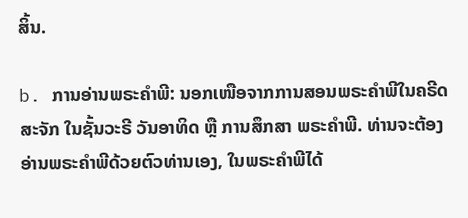ສິ້ນ.

b. ການອ່ານພຣະຄຳພີ: ນອກເໜືອຈາກການສອນພຣະຄຳພີໃນຄຣີດສະຈັກ ໃນຊັ້ນວະຣີ ວັນອາທິດ ຫຼື ການສຶກສາ ພຣະຄຳພີ. ທ່ານຈະຕ້ອງອ່ານພຣະຄຳພີດ້ວຍຕົວທ່ານເອງ, ໃນພຣະຄຳພີໄດ້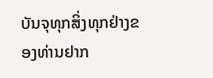ບັນຈຸທຸກສິ່ງທຸກຢ່າງຂອງທ່ານຢາກ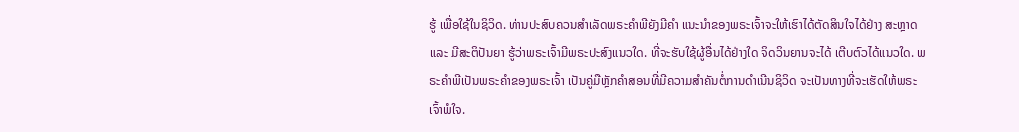ຮູ້ ເພື່ອໃຊ້ໃນຊິວິດ. ທ່ານປະສົບຄວນສຳເລັດພຣະຄຳພີຍັງມີຄຳ ແນະນຳຂອງພຣະເຈົ້າຈະໃຫ້ເຮົາໄດ້ຕັດສິນໃຈໄດ້ຢ່າງ ສະຫຼາດ ແລະ ມີສະຕິປັນຍາ ຮູ້ວ່າພຣະເຈົ້າມີພຣະປະສົງແນວໃດ. ທີ່ຈະຮັບໃຊ້ຜູ້ອື່ນໄດ້ຢ່າງໃດ ຈິດວິນຍານຈະໄດ້ ເຕີບຕົວໄດ້ແນວໃດ. ພຣະຄຳພີເປັນພຣະຄຳຂອງພຣະເຈົ້າ ເປັນຄູ່ມືຫຼັກຄຳສອນທີ່ມີຄວາມສຳຄັນຕໍ່ການດຳເນີນຊິວິດ ຈະເປັນທາງທີ່ຈະເຮັດໃຫ້ພຣະເຈົ້າພໍໃຈ.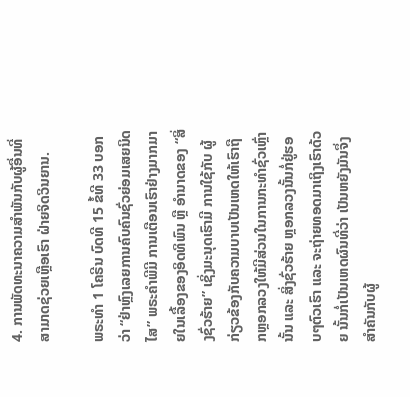4. ການພັດທະນາຄວາມສຳພັນກັບຜູ້ອື່ນທີ່ສາມາດຊ່ວຍເຫຼືອເຮົາ ຝ່າຍຈິດວິນຍານ.

ພຣະທຳ 1 ໂຄຣີນ ບົດທີ 15 ຂໍ້ທີ 33 ບອກວ່າ “ຢ່າຫຼົງເລຍການຄົບຄົນຊົ່ວຍ່ອມເສຍນິດໄສ” ພຣະຄຳພີມີ ການເຕືອນເຮົາຢ່າງມາກມາຍໃນເລື້ອງຂອງອິດທິພົນ ຫຼື ອຳນາດຂອງ “ສິ່ງຊົ່ວຮ້າຍ” ເຊິ່ງມະນຸດເຮົາມີ ການໃຊ້ກັບ ຜູ້ກ່ຽວຂ້ອງກັບຄວາມບາບເປັນເຫດໃຫ້ເຮົາຖື ກຫຼອກລວງໃຫ້ມີສ່ວນໃນການກະທຳຊົ່ວເຫຼົ່ານັ້ນ ແລະ ສິ່ງຊົ່ວຮ້າຍ ຫຼອກລວງນັ້ນກໍ່ຢູ່ຮອບໆຕົວເຮົາ ແລະ ຈະຖ່າຍທອດມາເຖິງເຮົາດ້ວຍ ນັ້ນກໍ່ເປັນເຫດຜົນທີ່ວ່າ ເປັນຫຍັງມັນຈຶ່ງ ສຳຄັນກັບຜູ້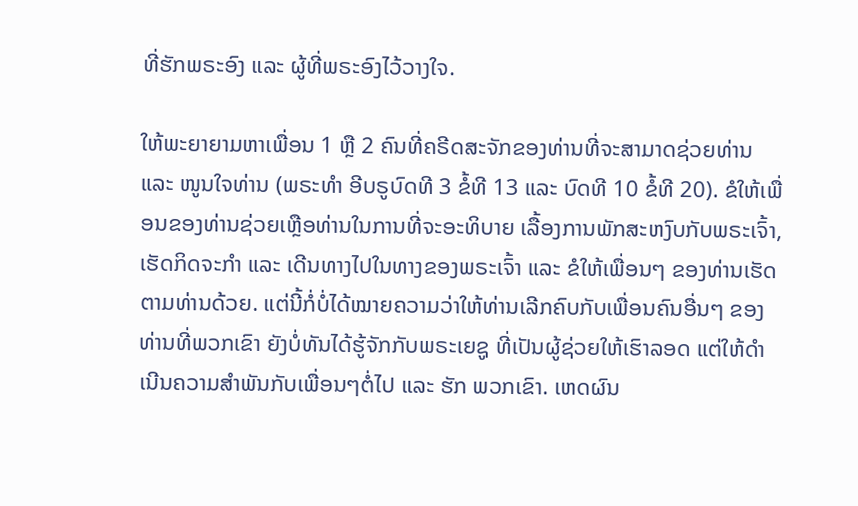ທີ່ຮັກພຣະອົງ ແລະ ຜູ້ທີ່ພຣະອົງໄວ້ວາງໃຈ.

ໃຫ້ພະຍາຍາມຫາເພື່ອນ 1 ຫຼື 2 ຄົນທີ່ຄຣີດສະຈັກຂອງທ່ານທີ່ຈະສາມາດຊ່ວຍທ່ານ ແລະ ໜູນໃຈທ່ານ (ພຣະທຳ ອີບຣູບົດທີ 3 ຂໍ້ທີ 13 ແລະ ບົດທີ 10 ຂໍ້ທີ 20). ຂໍໃຫ້ເພື່ອນຂອງທ່ານຊ່ວຍເຫຼືອທ່ານໃນການທີ່ຈະອະທິບາຍ ເລື້ອງການພັກສະຫງົບກັບພຣະເຈົ້າ, ເຮັດກິດຈະກຳ ແລະ ເດີນທາງໄປໃນທາງຂອງພຣະເຈົ້າ ແລະ ຂໍໃຫ້ເພື່ອນໆ ຂອງທ່ານເຮັດຕາມທ່ານດ້ວຍ. ແຕ່ນີ້ກໍ່ບໍ່ໄດ້ໝາຍຄວາມວ່າໃຫ້ທ່ານເລີກຄົບກັບເພື່ອນຄົນອື່ນໆ ຂອງທ່ານທີ່ພວກເຂົາ ຍັງບໍ່ທັນໄດ້ຮູ້ຈັກກັບພຣະເຍຊູ ທີ່ເປັນຜູ້ຊ່ວຍໃຫ້ເຮົາລອດ ແຕ່ໃຫ້ດຳເນີນຄວາມສຳພັນກັບເພື່ອນໆຕໍ່ໄປ ແລະ ຮັກ ພວກເຂົາ. ເຫດຜົນ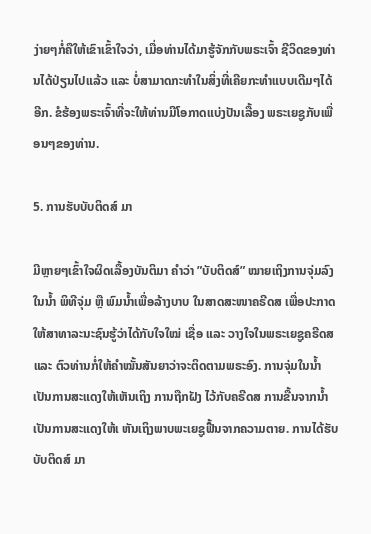ງ່າຍໆກໍ່ຄືໃຫ້ເຂົາເຂົ້າໃຈວ່າ, ເມື່ອທ່ານໄດ້ມາຮູ້ຈັກກັບພຣະເຈົ້າ ຊີວິດຂອງທ່ານໄດ້ປ່ຽນໄປແລ້ວ ແລະ ບໍ່ສາມາດກະທຳໃນສິ່ງທີ່ເຄີຍກະທຳແບບເດີມໆໄດ້ອີກ. ຂໍຮ້ອງພຣະເຈົ້າທີ່ຈະໃຫ້ທ່ານມີໂອກາດແບ່ງປັນເລື້ອງ ພຣະເຍຊູກັບເພື່ອນໆຂອງທ່ານ.

5. ການຮັບບັບຕິດສ໌ ມາ

ມີຫຼາຍໆເຂົ້າໃຈຜິດເລື້ອງບັນຕິມາ ຄຳວ່າ ”ບັບຕິດສ໌” ໝາຍເຖິງການຈຸ່ມລົງໃນນໍ້າ ພິທີຈຸ່ມ ຫຼື ພົມນໍ້າເພື່ອລ້າງບາບ ໃນສາດສະໜາຄຣີດສ ເພື່ອປະກາດໃຫ້ສາທາລະນະຊົນຮູ້ວ່າໄດ້ກັບໃຈໃໝ່ ເຊື່ອ ແລະ ວາງໃຈໃນພຣະເຍຊູຄຣີດສ ແລະ ຕົວທ່ານກໍ່ໃຫ້ຄຳໝັ້ນສັນຍາວ່າຈະຕິດຕາມພຣະອົງ. ການຈຸ່ມໃນນໍ້າເປັນການສະແດງໃຫ້ເຫັນເຖິງ ການຖືກຝັງ ໄວ້ກັບຄຣີດສ ການຂື້ນຈາກນໍ້າເປັນການສະແດງໃຫ້ເ ຫັນເຖິງພາບພະເຍຊູຟື້ນຈາກຄວາມຕາຍ. ການໄດ້ຮັບບັບຕິດສ໌ ມາ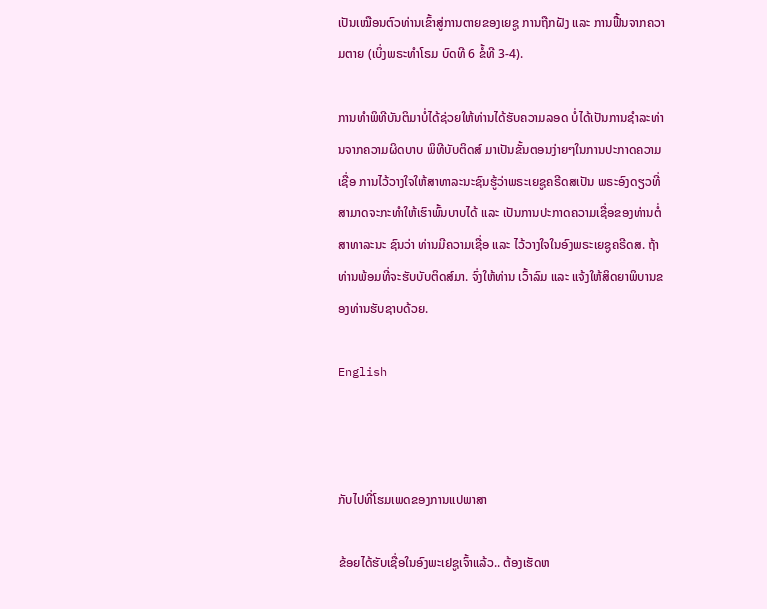ເປັນເໝືອນຕົວທ່ານເຂົ້າສູ່ການຕາຍຂອງເຍຊູ ການຖືກຝັງ ແລະ ການຟື້ນຈາກຄວາມຕາຍ (ເບິ່ງພຣະທຳໂຣມ ບົດທີ 6 ຂໍ້ທີ 3-4).

ການທຳພິທີບັນຕິມາບໍ່ໄດ້ຊ່ວຍໃຫ້ທ່ານໄດ້ຮັບຄວາມລອດ ບໍ່ໄດ້ເປັນການຊຳລະທ່ານຈາກຄວາມຜິດບາບ ພິທີບັບຕິດສ໌ ມາເປັນຂັ້ນຕອນງ່າຍໆໃນການປະກາດຄວາມເຊື່ອ ການໄວ້ວາງໃຈໃຫ້ສາທາລະນະຊົນຮູ້ວ່າພຣະເຍຊູຄຣີດສເປັນ ພຣະອົງດຽວທີ່ສາມາດຈະກະທຳໃຫ້ເຮົາພົ້ນບາບໄດ້ ແລະ ເປັນການປະກາດຄວາມເຊື່ອຂອງທ່ານຕໍ່ ສາທາລະນະ ຊົນວ່າ ທ່ານມີຄວາມເຊື່ອ ແລະ ໄວ້ວາງໃຈໃນອົງພຣະເຍຊູຄຣີດສ. ຖ້າທ່ານພ້ອມທີ່ຈະຮັບບັບຕິດສ໌ມາ. ຈົ່ງໃຫ້ທ່ານ ເວົ້າລົມ ແລະ ແຈ້ງໃຫ້ສິດຍາພິບານຂອງທ່ານຮັບຊາບດ້ວຍ.

English



ກັບໄປທີ່ໂຮມເພດຂອງການແປພາສາ

ຂ້ອຍໄດ້ຮັບເຊື່ອໃນອົງພະເຢຊູເຈົ້າແລ້ວ.. ຕ້ອງເຮັດຫ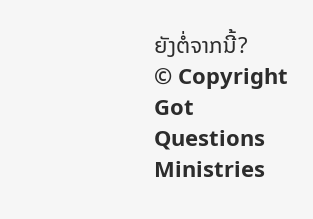ຍັງຕໍ່ຈາກນີ້?
© Copyright Got Questions Ministries